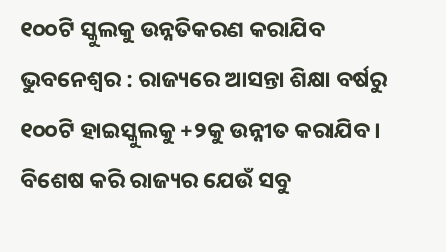୧୦୦ଟି ସ୍କୁଲକୁ ଉନ୍ନତିକରଣ କରାଯିବ
ଭୁବନେଶ୍ୱର : ରାଜ୍ୟରେ ଆସନ୍ତା ଶିକ୍ଷା ବର୍ଷରୁ ୧୦୦ଟି ହାଇସ୍କୁଲକୁ +୨କୁ ଉନ୍ନୀତ କରାଯିବ। ବିଶେଷ କରି ରାଜ୍ୟର ଯେଉଁ ସବୁ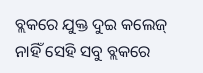ବ୍ଲକରେ ଯୁକ୍ତ ଦୁଇ କଲେଜ୍ ନାହିଁ ସେହି ସବୁ ବ୍ଲକରେ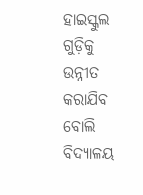ହାଇସ୍କୁଲ ଗୁଡ଼ିକୁ ଉନ୍ନୀତ କରାଯିବ ବୋଲି ବିଦ୍ୟାଳୟ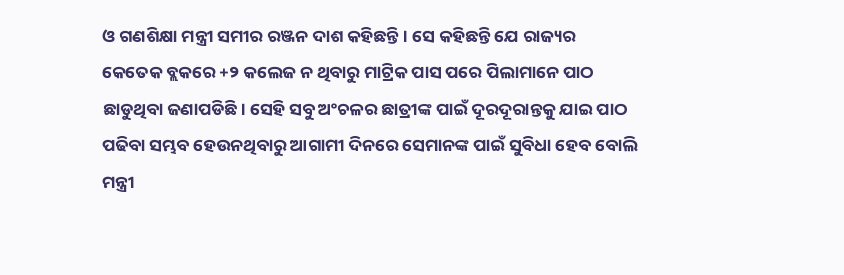ଓ ଗଣଶିକ୍ଷା ମନ୍ତ୍ରୀ ସମୀର ରଞ୍ଜନ ଦାଶ କହିଛନ୍ତି। ସେ କହିଛନ୍ତି ଯେ ରାଜ୍ୟର କେତେକ ବ୍ଲକରେ +୨ କଲେଜ ନ ଥିବାରୁ ମାଟ୍ରିକ ପାସ ପରେ ପିଲାମାନେ ପାଠ ଛାଡୁଥିବା ଜଣାପଡିଛି। ସେହି ସବୁ ଅଂଚଳର ଛାତ୍ରୀଙ୍କ ପାଇଁ ଦୂରଦୂରାନ୍ତକୁ ଯାଇ ପାଠ ପଢିବା ସମ୍ଭବ ହେଉନଥିବାରୁ ଆଗାମୀ ଦିନରେ ସେମାନଙ୍କ ପାଇଁ ସୁବିଧା ହେବ ବୋଲି ମନ୍ତ୍ରୀ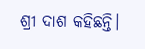ଶ୍ରୀ ଦାଶ କହିଛନ୍ତି।